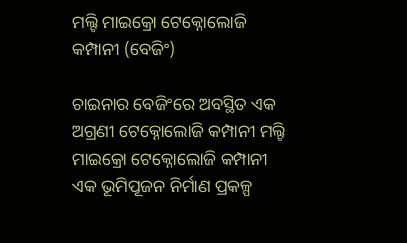ମଲ୍ଟି ମାଇକ୍ରୋ ଟେକ୍ନୋଲୋଜି କମ୍ପାନୀ (ବେଜିଂ)

ଚାଇନାର ବେଜିଂରେ ଅବସ୍ଥିତ ଏକ ଅଗ୍ରଣୀ ଟେକ୍ନୋଲୋଜି କମ୍ପାନୀ ମଲ୍ଟି ମାଇକ୍ରୋ ଟେକ୍ନୋଲୋଜି କମ୍ପାନୀ ଏକ ଭୂମିପୂଜନ ନିର୍ମାଣ ପ୍ରକଳ୍ପ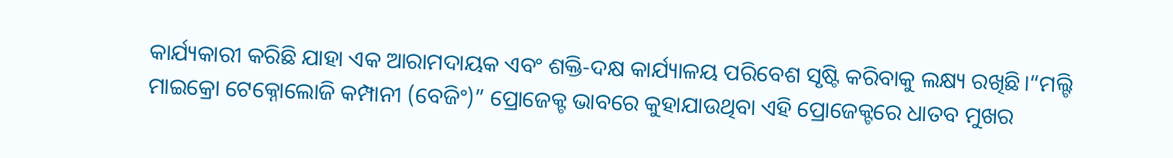କାର୍ଯ୍ୟକାରୀ କରିଛି ଯାହା ଏକ ଆରାମଦାୟକ ଏବଂ ଶକ୍ତି-ଦକ୍ଷ କାର୍ଯ୍ୟାଳୟ ପରିବେଶ ସୃଷ୍ଟି କରିବାକୁ ଲକ୍ଷ୍ୟ ରଖିଛି।“ମଲ୍ଟି ମାଇକ୍ରୋ ଟେକ୍ନୋଲୋଜି କମ୍ପାନୀ (ବେଜିଂ)” ପ୍ରୋଜେକ୍ଟ ଭାବରେ କୁହାଯାଉଥିବା ଏହି ପ୍ରୋଜେକ୍ଟରେ ଧାତବ ମୁଖର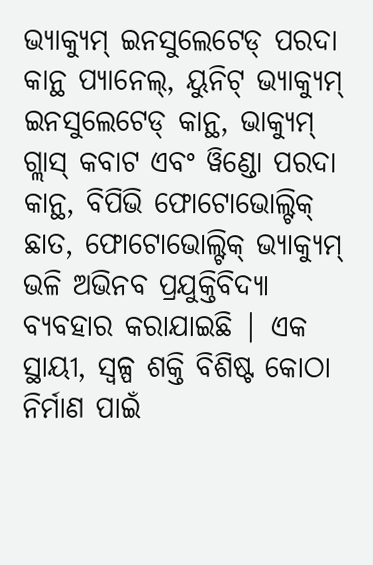ଭ୍ୟାକ୍ୟୁମ୍ ଇନସୁଲେଟେଡ୍ ପରଦା କାନ୍ଥ ପ୍ୟାନେଲ୍, ୟୁନିଟ୍ ଭ୍ୟାକ୍ୟୁମ୍ ଇନସୁଲେଟେଡ୍ କାନ୍ଥ, ଭାକ୍ୟୁମ୍ ଗ୍ଲାସ୍ କବାଟ ଏବଂ ୱିଣ୍ଡୋ ପରଦା କାନ୍ଥ, ବିପିଭି ଫୋଟୋଭୋଲ୍ଟିକ୍ ଛାତ, ଫୋଟୋଭୋଲ୍ଟିକ୍ ଭ୍ୟାକ୍ୟୁମ୍ ଭଳି ଅଭିନବ ପ୍ରଯୁକ୍ତିବିଦ୍ୟା ବ୍ୟବହାର କରାଯାଇଛି | ଏକ ସ୍ଥାୟୀ, ସ୍ୱଳ୍ପ ଶକ୍ତି ବିଶିଷ୍ଟ କୋଠା ନିର୍ମାଣ ପାଇଁ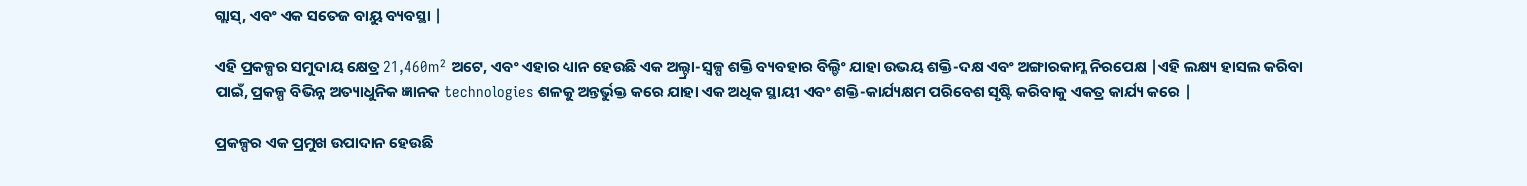ଗ୍ଲାସ୍, ଏବଂ ଏକ ସତେଜ ବାୟୁ ବ୍ୟବସ୍ଥା |

ଏହି ପ୍ରକଳ୍ପର ସମୁଦାୟ କ୍ଷେତ୍ର 21,460m² ଅଟେ, ଏବଂ ଏହାର ଧ୍ୟାନ ହେଉଛି ଏକ ଅଲ୍ଟ୍ରା-ସ୍ୱଳ୍ପ ଶକ୍ତି ବ୍ୟବହାର ବିଲ୍ଡିଂ ଯାହା ଉଭୟ ଶକ୍ତି-ଦକ୍ଷ ଏବଂ ଅଙ୍ଗାରକାମ୍ଳ ନିରପେକ୍ଷ |ଏହି ଲକ୍ଷ୍ୟ ହାସଲ କରିବା ପାଇଁ, ପ୍ରକଳ୍ପ ବିଭିନ୍ନ ଅତ୍ୟାଧୁନିକ ଜ୍ଞାନକ technologies ଶଳକୁ ଅନ୍ତର୍ଭୁକ୍ତ କରେ ଯାହା ଏକ ଅଧିକ ସ୍ଥାୟୀ ଏବଂ ଶକ୍ତି-କାର୍ଯ୍ୟକ୍ଷମ ପରିବେଶ ସୃଷ୍ଟି କରିବାକୁ ଏକତ୍ର କାର୍ଯ୍ୟ କରେ |

ପ୍ରକଳ୍ପର ଏକ ପ୍ରମୁଖ ଉପାଦାନ ହେଉଛି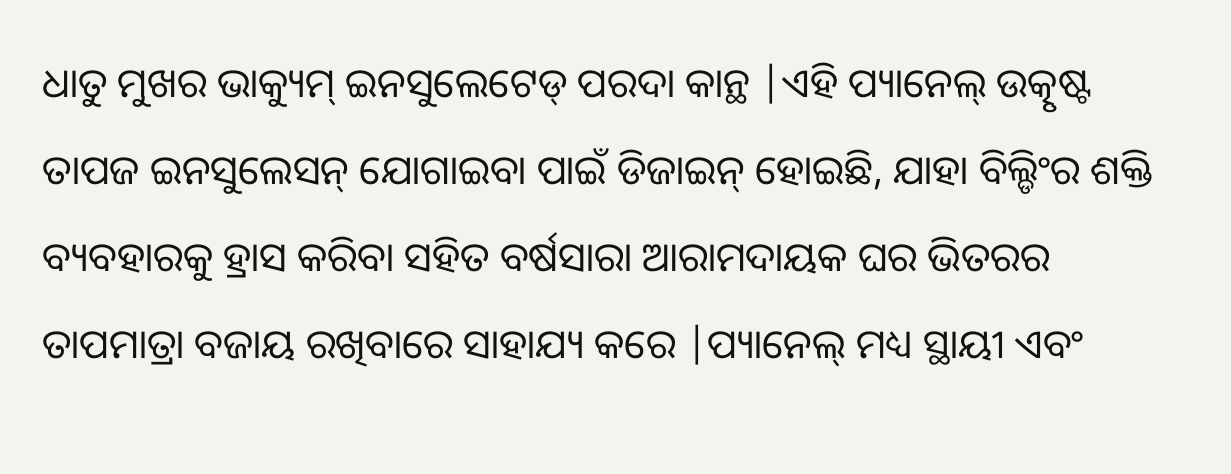ଧାତୁ ମୁଖର ଭାକ୍ୟୁମ୍ ଇନସୁଲେଟେଡ୍ ପରଦା କାନ୍ଥ |ଏହି ପ୍ୟାନେଲ୍ ଉତ୍କୃଷ୍ଟ ତାପଜ ଇନସୁଲେସନ୍ ଯୋଗାଇବା ପାଇଁ ଡିଜାଇନ୍ ହୋଇଛି, ଯାହା ବିଲ୍ଡିଂର ଶକ୍ତି ବ୍ୟବହାରକୁ ହ୍ରାସ କରିବା ସହିତ ବର୍ଷସାରା ଆରାମଦାୟକ ଘର ଭିତରର ତାପମାତ୍ରା ବଜାୟ ରଖିବାରେ ସାହାଯ୍ୟ କରେ |ପ୍ୟାନେଲ୍ ମଧ୍ୟ ସ୍ଥାୟୀ ଏବଂ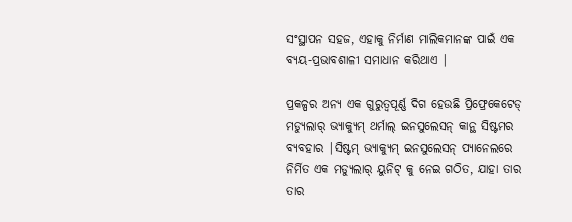ସଂସ୍ଥାପନ ସହଜ, ଏହାକୁ ନିର୍ମାଣ ମାଲିକମାନଙ୍କ ପାଇଁ ଏକ ବ୍ୟୟ-ପ୍ରଭାବଶାଳୀ ସମାଧାନ କରିଥାଏ |

ପ୍ରକଳ୍ପର ଅନ୍ୟ ଏକ ଗୁରୁତ୍ୱପୂର୍ଣ୍ଣ ଦିଗ ହେଉଛି ପ୍ରିଫ୍ରେକେଟେଡ୍ ମଡ୍ୟୁଲାର୍ ଭ୍ୟାକ୍ୟୁମ୍ ଥର୍ମାଲ୍ ଇନସୁଲେସନ୍ କାନ୍ଥ ସିଷ୍ଟମର ବ୍ୟବହାର |ସିଷ୍ଟମ୍ ଭ୍ୟାକ୍ୟୁମ୍ ଇନସୁଲେସନ୍ ପ୍ୟାନେଲରେ ନିର୍ମିତ ଏକ ମଡ୍ୟୁଲାର୍ ୟୁନିଟ୍ କୁ ନେଇ ଗଠିତ, ଯାହା ତାର ତାର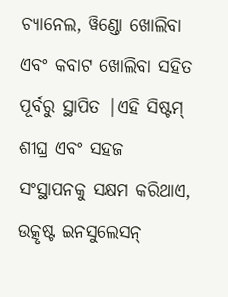ଚ୍ୟାନେଲ, ୱିଣ୍ଡୋ ଖୋଲିବା ଏବଂ କବାଟ ଖୋଲିବା ସହିତ ପୂର୍ବରୁ ସ୍ଥାପିତ |ଏହି ସିଷ୍ଟମ୍ ଶୀଘ୍ର ଏବଂ ସହଜ ସଂସ୍ଥାପନକୁ ସକ୍ଷମ କରିଥାଏ, ଉତ୍କୃଷ୍ଟ ଇନସୁଲେସନ୍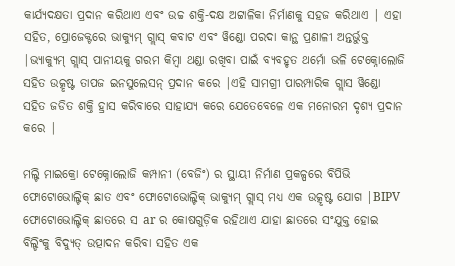କାର୍ଯ୍ୟଦକ୍ଷତା ପ୍ରଦାନ କରିଥାଏ ଏବଂ ଉଚ୍ଚ ଶକ୍ତି-ଦକ୍ଷ ଅଟ୍ଟାଳିକା ନିର୍ମାଣକୁ ସହଜ କରିଥାଏ | ଏହା ସହିତ, ପ୍ରୋଜେକ୍ଟରେ ଭାକ୍ୟୁମ୍ ଗ୍ଲାସ୍ କବାଟ ଏବଂ ୱିଣ୍ଡୋ ପରଦା କାନ୍ଥ ପ୍ରଣାଳୀ ଅନ୍ତର୍ଭୁକ୍ତ |ଭ୍ୟାକ୍ୟୁମ୍ ଗ୍ଲାସ୍ ପାନୀୟକୁ ଗରମ କିମ୍ବା ଥଣ୍ଡା ରଖିବା ପାଇଁ ବ୍ୟବହୃତ ଥର୍ମୋ ଭଳି ଟେକ୍ନୋଲୋଜି ସହିତ ଉତ୍କୃଷ୍ଟ ତାପଜ ଇନସୁଲେସନ୍ ପ୍ରଦାନ କରେ |ଏହି ସାମଗ୍ରୀ ପାରମ୍ପାରିକ ଗ୍ଲାସ ୱିଣ୍ଡୋ ସହିତ ଜଡିତ ଶକ୍ତି ହ୍ରାସ କରିବାରେ ସାହାଯ୍ୟ କରେ ଯେତେବେଳେ ଏକ ମନୋରମ ଦୃଶ୍ୟ ପ୍ରଦାନ କରେ |

ମଲ୍ଟି ମାଇକ୍ରୋ ଟେକ୍ନୋଲୋଜି କମ୍ପାନୀ (ବେଜିଂ) ର ସ୍ଥାୟୀ ନିର୍ମାଣ ପ୍ରକଳ୍ପରେ ବିପିଭି ଫୋଟୋଭୋଲ୍ଟିକ୍ ଛାତ ଏବଂ ଫୋଟୋଭୋଲ୍ଟିକ୍ ଭାକ୍ୟୁମ୍ ଗ୍ଲାସ୍ ମଧ୍ୟ ଏକ ଉତ୍କୃଷ୍ଟ ଯୋଗ |BIPV ଫୋଟୋଭୋଲ୍ଟିକ୍ ଛାତରେ ସ ar ର କୋଷଗୁଡ଼ିକ ରହିଥାଏ ଯାହା ଛାତରେ ସଂଯୁକ୍ତ ହୋଇ ବିଲ୍ଡିଂକୁ ବିଦ୍ୟୁତ୍ ଉତ୍ପାଦନ କରିବା ସହିତ ଏକ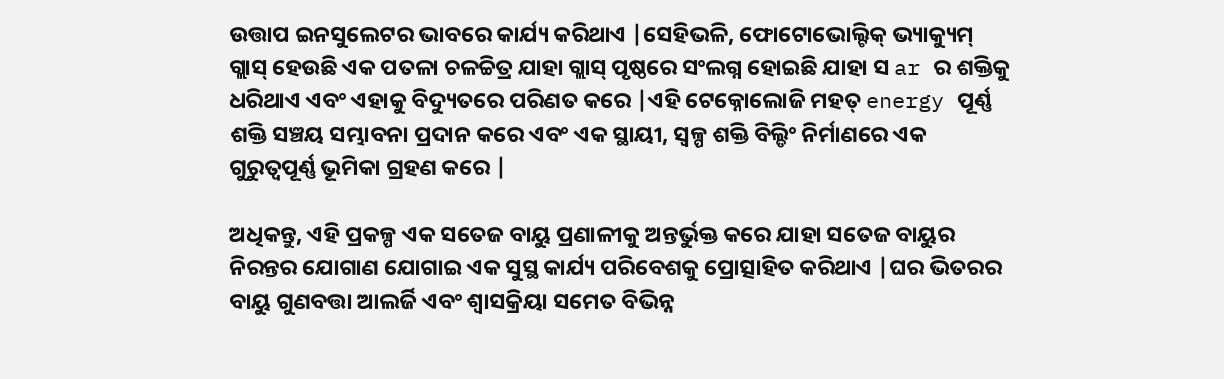ଉତ୍ତାପ ଇନସୁଲେଟର ଭାବରେ କାର୍ଯ୍ୟ କରିଥାଏ |ସେହିଭଳି, ଫୋଟୋଭୋଲ୍ଟିକ୍ ଭ୍ୟାକ୍ୟୁମ୍ ଗ୍ଲାସ୍ ହେଉଛି ଏକ ପତଳା ଚଳଚ୍ଚିତ୍ର ଯାହା ଗ୍ଲାସ୍ ପୃଷ୍ଠରେ ସଂଲଗ୍ନ ହୋଇଛି ଯାହା ସ ar ର ଶକ୍ତିକୁ ଧରିଥାଏ ଏବଂ ଏହାକୁ ବିଦ୍ୟୁତରେ ପରିଣତ କରେ |ଏହି ଟେକ୍ନୋଲୋଜି ମହତ୍ energy ପୂର୍ଣ୍ଣ ଶକ୍ତି ସଞ୍ଚୟ ସମ୍ଭାବନା ପ୍ରଦାନ କରେ ଏବଂ ଏକ ସ୍ଥାୟୀ, ସ୍ୱଳ୍ପ ଶକ୍ତି ବିଲ୍ଡିଂ ନିର୍ମାଣରେ ଏକ ଗୁରୁତ୍ୱପୂର୍ଣ୍ଣ ଭୂମିକା ଗ୍ରହଣ କରେ |

ଅଧିକନ୍ତୁ, ଏହି ପ୍ରକଳ୍ପ ଏକ ସତେଜ ବାୟୁ ପ୍ରଣାଳୀକୁ ଅନ୍ତର୍ଭୁକ୍ତ କରେ ଯାହା ସତେଜ ବାୟୁର ନିରନ୍ତର ଯୋଗାଣ ଯୋଗାଇ ଏକ ସୁସ୍ଥ କାର୍ଯ୍ୟ ପରିବେଶକୁ ପ୍ରୋତ୍ସାହିତ କରିଥାଏ |ଘର ଭିତରର ବାୟୁ ଗୁଣବତ୍ତା ଆଲର୍ଜି ଏବଂ ଶ୍ୱାସକ୍ରିୟା ସମେତ ବିଭିନ୍ନ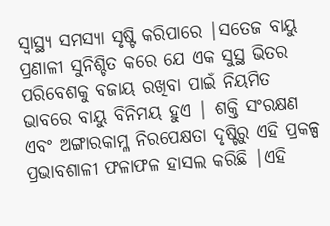ସ୍ୱାସ୍ଥ୍ୟ ସମସ୍ୟା ସୃଷ୍ଟି କରିପାରେ |ସତେଜ ବାୟୁ ପ୍ରଣାଳୀ ସୁନିଶ୍ଚିତ କରେ ଯେ ଏକ ସୁସ୍ଥ ଭିତର ପରିବେଶକୁ ବଜାୟ ରଖିବା ପାଇଁ ନିୟମିତ ଭାବରେ ବାୟୁ ବିନିମୟ ହୁଏ | ଶକ୍ତି ସଂରକ୍ଷଣ ଏବଂ ଅଙ୍ଗାରକାମ୍ଳ ନିରପେକ୍ଷତା ଦୃଷ୍ଟିରୁ ଏହି ପ୍ରକଳ୍ପ ପ୍ରଭାବଶାଳୀ ଫଳାଫଳ ହାସଲ କରିଛି |ଏହି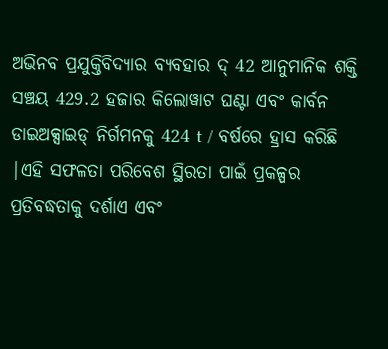ଅଭିନବ ପ୍ରଯୁକ୍ତିବିଦ୍ୟାର ବ୍ୟବହାର ଦ୍ 42 ଆନୁମାନିକ ଶକ୍ତି ସଞ୍ଚୟ 429.2 ହଜାର କିଲୋୱାଟ ଘଣ୍ଟା ଏବଂ କାର୍ବନ ଡାଇଅକ୍ସାଇଡ୍ ନିର୍ଗମନକୁ 424 t / ବର୍ଷରେ ହ୍ରାସ କରିଛି |ଏହି ସଫଳତା ପରିବେଶ ସ୍ଥିରତା ପାଇଁ ପ୍ରକଳ୍ପର ପ୍ରତିବଦ୍ଧତାକୁ ଦର୍ଶାଏ ଏବଂ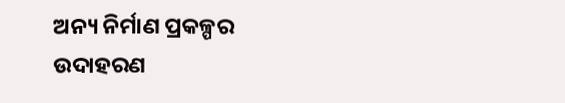ଅନ୍ୟ ନିର୍ମାଣ ପ୍ରକଳ୍ପର ଉଦାହରଣ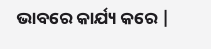ଭାବରେ କାର୍ଯ୍ୟ କରେ |